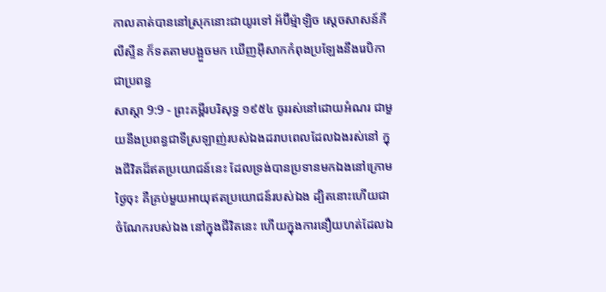កាលគាត់បាននៅស្រុកនោះជាយូរទៅ អ័ប៊ីម៉្មាឡិច ស្តេចសាសន៍ភីលីស្ទីន ក៏ទតតាមបង្អួចមក ឃើញអ៊ីសាកកំពុងប្រឡែងនឹងរេបិកាជាប្រពន្ធ
សាស្តា 9:9 - ព្រះគម្ពីរបរិសុទ្ធ ១៩៥៤ ចូររស់នៅដោយអំណរ ជាមួយនឹងប្រពន្ធជាទីស្រឡាញ់របស់ឯងដរាបពេលដែលឯងរស់នៅ ក្នុងជីវិតដ៏ឥតប្រយោជន៍នេះ ដែលទ្រង់បានប្រទានមកឯងនៅក្រោមថ្ងៃចុះ គឺគ្រប់មួយអាយុឥតប្រយោជន៍របស់ឯង ដ្បិតនោះហើយជាចំណែករបស់ឯង នៅក្នុងជីវិតនេះ ហើយក្នុងការនឿយហត់ដែលឯ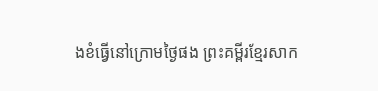ងខំធ្វើនៅក្រោមថ្ងៃផង ព្រះគម្ពីរខ្មែរសាក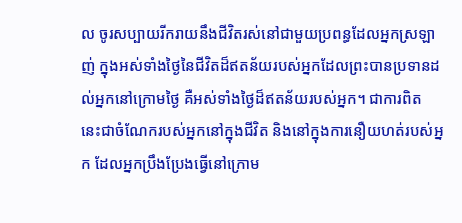ល ចូរសប្បាយរីករាយនឹងជីវិតរស់នៅជាមួយប្រពន្ធដែលអ្នកស្រឡាញ់ ក្នុងអស់ទាំងថ្ងៃនៃជីវិតដ៏ឥតន័យរបស់អ្នកដែលព្រះបានប្រទានដល់អ្នកនៅក្រោមថ្ងៃ គឺអស់ទាំងថ្ងៃដ៏ឥតន័យរបស់អ្នក។ ជាការពិត នេះជាចំណែករបស់អ្នកនៅក្នុងជីវិត និងនៅក្នុងការនឿយហត់របស់អ្នក ដែលអ្នកប្រឹងប្រែងធ្វើនៅក្រោម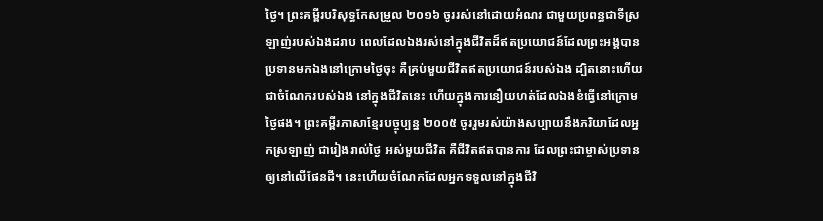ថ្ងៃ។ ព្រះគម្ពីរបរិសុទ្ធកែសម្រួល ២០១៦ ចូររស់នៅដោយអំណរ ជាមួយប្រពន្ធជាទីស្រឡាញ់របស់ឯងដរាប ពេលដែលឯងរស់នៅក្នុងជីវិតដ៏ឥតប្រយោជន៍ដែលព្រះអង្គបានប្រទានមកឯងនៅក្រោមថ្ងៃចុះ គឺគ្រប់មួយជីវិតឥតប្រយោជន៍របស់ឯង ដ្បិតនោះហើយជាចំណែករបស់ឯង នៅក្នុងជីវិតនេះ ហើយក្នុងការនឿយហត់ដែលឯងខំធ្វើនៅក្រោមថ្ងៃផង។ ព្រះគម្ពីរភាសាខ្មែរបច្ចុប្បន្ន ២០០៥ ចូររួមរស់យ៉ាងសប្បាយនឹងភរិយាដែលអ្នកស្រឡាញ់ ជារៀងរាល់ថ្ងៃ អស់មួយជីវិត គឺជីវិតឥតបានការ ដែលព្រះជាម្ចាស់ប្រទានឲ្យនៅលើផែនដី។ នេះហើយចំណែកដែលអ្នកទទួលនៅក្នុងជីវិ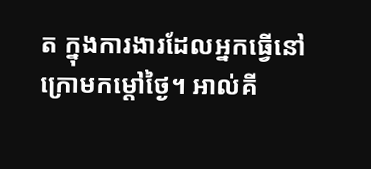ត ក្នុងការងារដែលអ្នកធ្វើនៅក្រោមកម្ដៅថ្ងៃ។ អាល់គី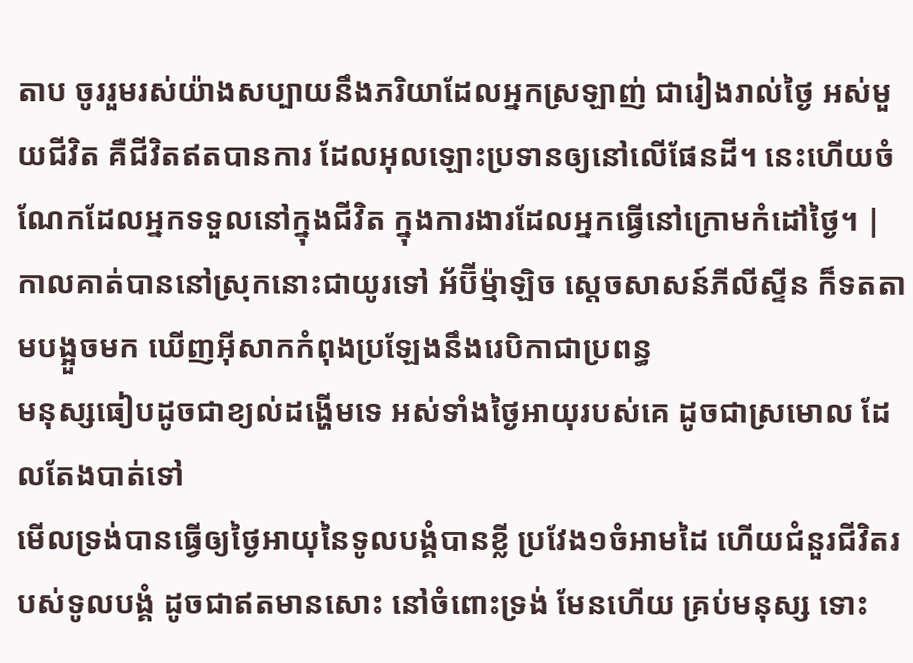តាប ចូររួមរស់យ៉ាងសប្បាយនឹងភរិយាដែលអ្នកស្រឡាញ់ ជារៀងរាល់ថ្ងៃ អស់មួយជីវិត គឺជីវិតឥតបានការ ដែលអុលឡោះប្រទានឲ្យនៅលើផែនដី។ នេះហើយចំណែកដែលអ្នកទទួលនៅក្នុងជីវិត ក្នុងការងារដែលអ្នកធ្វើនៅក្រោមកំដៅថ្ងៃ។ |
កាលគាត់បាននៅស្រុកនោះជាយូរទៅ អ័ប៊ីម៉្មាឡិច ស្តេចសាសន៍ភីលីស្ទីន ក៏ទតតាមបង្អួចមក ឃើញអ៊ីសាកកំពុងប្រឡែងនឹងរេបិកាជាប្រពន្ធ
មនុស្សធៀបដូចជាខ្យល់ដង្ហើមទេ អស់ទាំងថ្ងៃអាយុរបស់គេ ដូចជាស្រមោល ដែលតែងបាត់ទៅ
មើលទ្រង់បានធ្វើឲ្យថ្ងៃអាយុនៃទូលបង្គំបានខ្លី ប្រវែង១ចំអាមដៃ ហើយជំនួរជីវិតរបស់ទូលបង្គំ ដូចជាឥតមានសោះ នៅចំពោះទ្រង់ មែនហើយ គ្រប់មនុស្ស ទោះ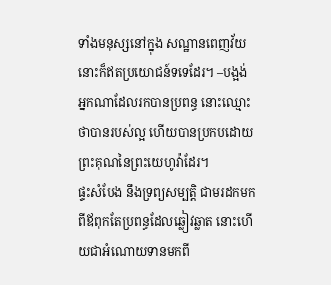ទាំងមនុស្សនៅក្នុង សណ្ឋានពេញវ័យ នោះក៏ឥតប្រយោជន៍ទទេដែរ។ –បង្អង់
អ្នកណាដែលរកបានប្រពន្ធ នោះឈ្មោះថាបានរបស់ល្អ ហើយបានប្រកបដោយព្រះគុណនៃព្រះយេហូវ៉ាដែរ។
ផ្ទះសំបែង នឹងទ្រព្យសម្បត្តិ ជាមរដកមកពីឪពុកតែប្រពន្ធដែលឆ្លៀវឆ្លាត នោះហើយជាអំណោយទានមកពី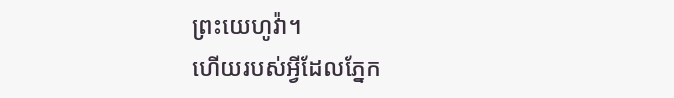ព្រះយេហូវ៉ា។
ហើយរបស់អ្វីដែលភ្នែក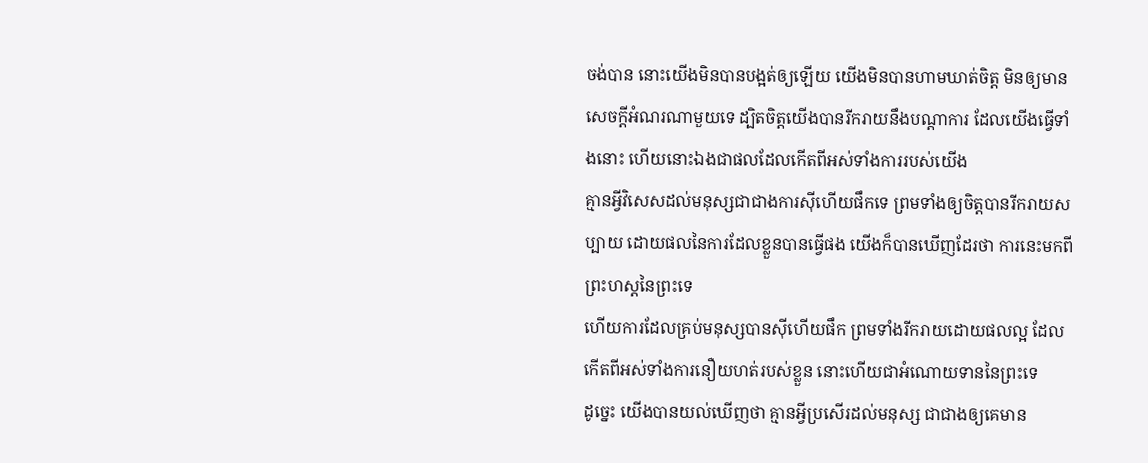ចង់បាន នោះយើងមិនបានបង្អត់ឲ្យឡើយ យើងមិនបានហាមឃាត់ចិត្ត មិនឲ្យមានសេចក្ដីអំណរណាមួយទេ ដ្បិតចិត្តយើងបានរីករាយនឹងបណ្តាការ ដែលយើងធ្វើទាំងនោះ ហើយនោះឯងជាផលដែលកើតពីអស់ទាំងការរបស់យើង
គ្មានអ្វីវិសេសដល់មនុស្សជាជាងការស៊ីហើយផឹកទេ ព្រមទាំងឲ្យចិត្តបានរីករាយសប្បាយ ដោយផលនៃការដែលខ្លួនបានធ្វើផង យើងក៏បានឃើញដែរថា ការនេះមកពីព្រះហស្តនៃព្រះទេ
ហើយការដែលគ្រប់មនុស្សបានស៊ីហើយផឹក ព្រមទាំងរីករាយដោយផលល្អ ដែលកើតពីអស់ទាំងការនឿយហត់របស់ខ្លួន នោះហើយជាអំណោយទាននៃព្រះទេ
ដូច្នេះ យើងបានយល់ឃើញថា គ្មានអ្វីប្រសើរដល់មនុស្ស ជាជាងឲ្យគេមាន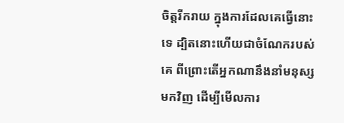ចិត្តរីករាយ ក្នុងការដែលគេធ្វើនោះទេ ដ្បិតនោះហើយជាចំណែករបស់គេ ពីព្រោះតើអ្នកណានឹងនាំមនុស្សមកវិញ ដើម្បីមើលការ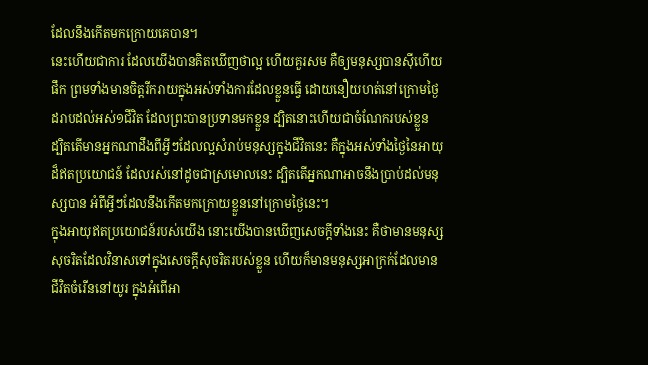ដែលនឹងកើតមកក្រោយគេបាន។
នេះហើយជាការ ដែលយើងបានគិតឃើញថាល្អ ហើយគួរសម គឺឲ្យមនុស្សបានស៊ីហើយផឹក ព្រមទាំងមានចិត្តរីករាយក្នុងអស់ទាំងការដែលខ្លួនធ្វើ ដោយនឿយហត់នៅក្រោមថ្ងៃ ដរាបដល់អស់១ជីវិត ដែលព្រះបានប្រទានមកខ្លួន ដ្បិតនោះហើយជាចំណែករបស់ខ្លួន
ដ្បិតតើមានអ្នកណាដឹងពីអ្វីៗដែលល្អសំរាប់មនុស្សក្នុងជីវិតនេះ គឺក្នុងអស់ទាំងថ្ងៃនៃអាយុដ៏ឥតប្រយោជន៍ ដែលរស់នៅដូចជាស្រមោលនេះ ដ្បិតតើអ្នកណាអាចនឹងប្រាប់ដល់មនុស្សបាន អំពីអ្វីៗដែលនឹងកើតមកក្រោយខ្លួននៅក្រោមថ្ងៃនេះ។
ក្នុងអាយុឥតប្រយោជន៍របស់យើង នោះយើងបានឃើញសេចក្ដីទាំងនេះ គឺថាមានមនុស្សសុចរិតដែលវិនាសទៅក្នុងសេចក្ដីសុចរិតរបស់ខ្លួន ហើយក៏មានមនុស្សអាក្រក់ដែលមានជីវិតចំរើននៅយូរ ក្នុងអំពើអា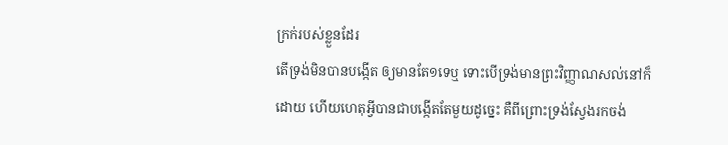ក្រក់របស់ខ្លួនដែរ
តើទ្រង់មិនបានបង្កើត ឲ្យមានតែ១ទេឬ ទោះបើទ្រង់មានព្រះវិញ្ញាណសល់នៅក៏ដោយ ហើយហេតុអ្វីបានជាបង្កើតតែមួយដូច្នេះ គឺពីព្រោះទ្រង់ស្វែងរកចង់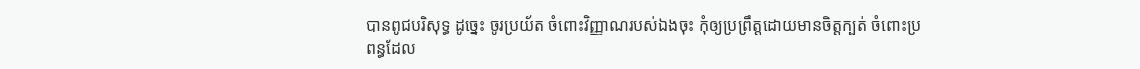បានពូជបរិសុទ្ធ ដូច្នេះ ចូរប្រយ័ត ចំពោះវិញ្ញាណរបស់ឯងចុះ កុំឲ្យប្រព្រឹត្តដោយមានចិត្តក្បត់ ចំពោះប្រពន្ធដែល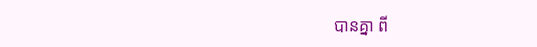បានគ្នា ពី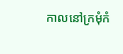កាលនៅក្រមុំកំ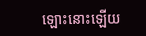ឡោះនោះឡើយ